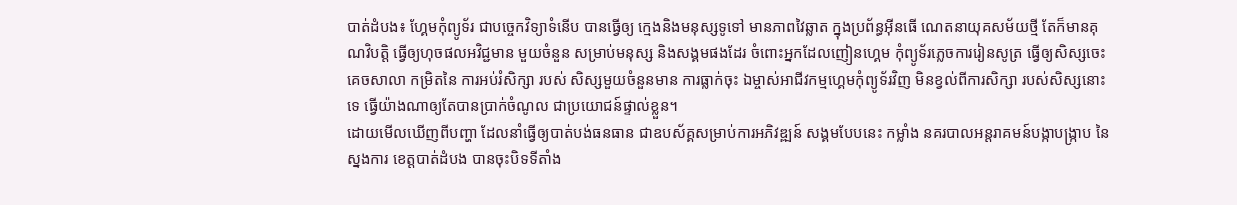បាត់ដំបង៖ ហ្គែមកុំព្យូទ័រ ជាបច្ចេកវិទ្យាទំនើប បានធ្វើឲ្យ ក្មេងនិងមនុស្សទូទៅ មានភាពវៃឆ្លាត ក្នុងប្រព័ន្ធអ៊ីនធើ ណេតនាយុគសម័យថ្មី តែក៏មានគុណវិបត្តិ ធ្វើឲ្យហុចផលអវិជ្ជមាន មួយចំនួន សម្រាប់មនុស្ស និងសង្គមផងដែរ ចំពោះអ្នកដែលញៀនហ្គេម កុំព្យូទ័រភ្លេចការរៀនសូត្រ ធ្វើឲ្យសិស្សចេះ គេចសាលា កម្រិតនៃ ការអប់រំសិក្សា របស់ សិស្សមួយចំនួនមាន ការធ្លាក់ចុះ ឯម្ចាស់អាជីវកម្មហ្គេមកុំព្យូទ័រវិញ មិនខ្វល់ពីការសិក្សា របស់សិស្សនោះទេ ធ្វើយ៉ាងណាឲ្យតែបានប្រាក់ចំណូល ជាប្រយោជន៍ផ្ទាល់ខ្លួន។
ដោយមើលឃើញពីបញ្ហា ដែលនាំធ្វើឲ្យបាត់បង់ធនធាន ជាឧបស័គ្គសម្រាប់ការអភិវឌ្ឍន៍ សង្គមបែបនេះ កម្លាំង នគរបាលអន្តរាគមន៍បង្កាបង្ក្រាប នៃស្នងការ ខេត្តបាត់ដំបង បានចុះបិទទីតាំង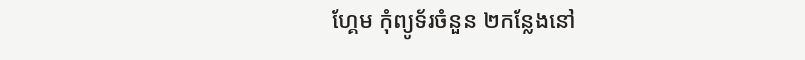ហ្គែម កុំព្យូទ័រចំនួន ២កន្លែងនៅ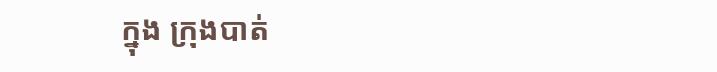ក្នុង ក្រុងបាត់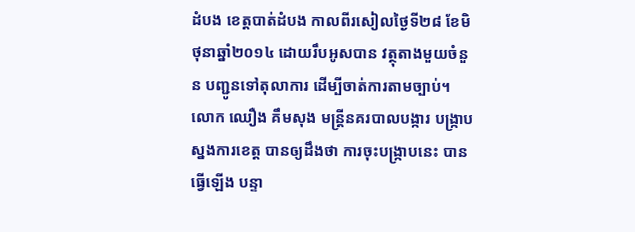ដំបង ខេត្តបាត់ដំបង កាលពីរសៀលថ្ងៃទី២៨ ខែមិថុនាឆ្នាំ២០១៤ ដោយរឹបអូសបាន វត្ថុតាងមួយចំនួន បញ្ជូនទៅតុលាការ ដើម្បីចាត់ការតាមច្បាប់។
លោក ឈឿង គឹមសុង មន្រ្តីនគរបាលបង្ការ បង្ក្រាបស្នងការខេត្ត បានឲ្យដឹងថា ការចុះបង្រ្កាបនេះ បានធ្វើឡើង បន្ទា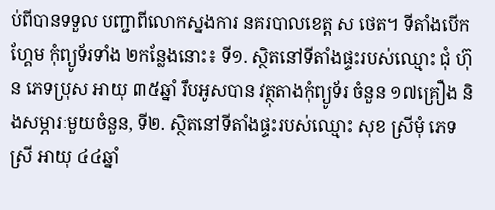ប់ពីបានទទួល បញ្ជាពីលោកស្នងការ នគរបាលខេត្ត ស ថេត។ ទីតាំងបើកហ្គែម កុំព្យូទ័រទាំង ២កន្លែងនោះ៖ ទី១. ស្ថិតនៅទីតាំងផ្ទះរបស់ឈ្មោះ ជុំ ហ៊ុន ភេទប្រុស អាយុ ៣៥ឆ្នាំ រឹបអូសបាន វត្ថុតាងកុំព្យូទ័រ ចំនួន ១៧គ្រឿង និងសម្ភារៈមួយចំនួន, ទី២. ស្ថិតនៅទីតាំងផ្ទះរបស់ឈ្មោះ សុខ ស្រីមុំ ភេទស្រី អាយុ ៤៤ឆ្នាំ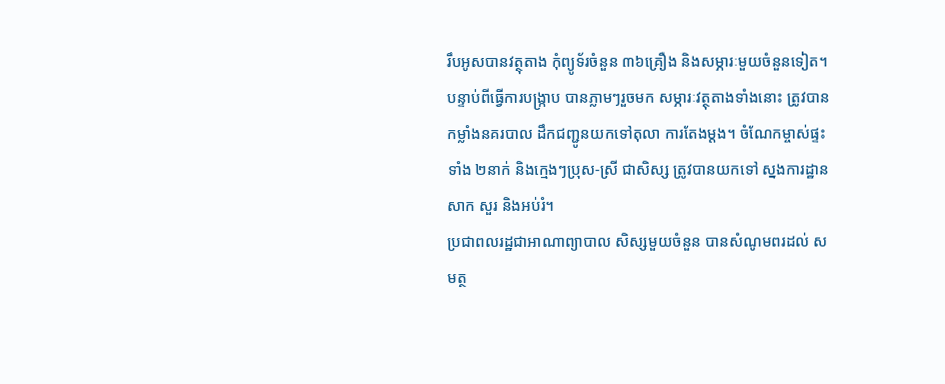រឹបអូសបានវត្ថុតាង កុំព្យូទ័រចំនួន ៣៦គ្រឿង និងសម្ភារៈមួយចំនួនទៀត។
បន្ទាប់ពីធ្វើការបង្ក្រាប បានភ្លាមៗរួចមក សម្ភារៈវត្ថុតាងទាំងនោះ ត្រូវបានកម្លាំងនគរបាល ដឹកជញ្ជូនយកទៅតុលា ការតែងម្តង។ ចំណែកម្ចាស់ផ្ទះទាំង ២នាក់ និងក្មេងៗប្រុស-ស្រី ជាសិស្ស ត្រូវបានយកទៅ ស្នងការដ្ឋានសាក សួរ និងអប់រំ។
ប្រជាពលរដ្ឋជាអាណាព្យាបាល សិស្សមួយចំនួន បានសំណូមពរដល់ សមត្ថ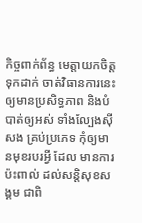កិច្ចពាក់ព័ន្ធ មេត្តាយកចិត្តទុកដាក់ ចាត់វិធានការនេះ ឲ្យមានប្រសិទ្ធភាព និងបំបាត់ឲ្យអស់ ទាំងល្បែងស៊ីសង គ្រប់ប្រភេទ កុំឲ្យមានមុខរបរអ្វី ដែល មានការប៉ះពាល់ ដល់សន្តិសុខសង្គម ជាពិ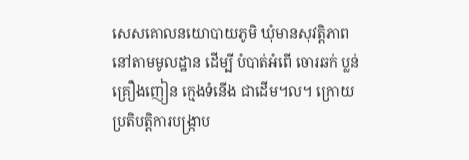សេសគោលនយោបាយភូមិ ឃុំមានសុវត្តិភាព នៅតាមមូលដ្ឋាន ដើម្បី បំបាត់អំពើ ចោរឆក់ ប្លន់ គ្រឿងញៀន ក្មេងទំនើង ជាដើម។ល។ ក្រោយប្រតិបត្តិការបង្រ្កាប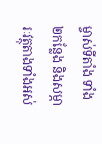ម្ចាស់ទីតាំង ទាំង២កន្លែង និងសម្ភារៈវត្ថុតាងទាំងអស់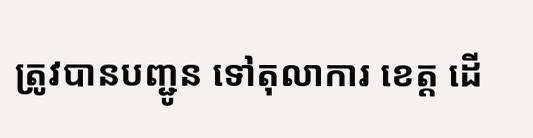ត្រូវបានបញ្ជូន ទៅតុលាការ ខេត្ត ដើ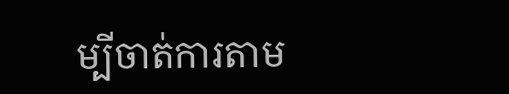ម្បីចាត់ការតាម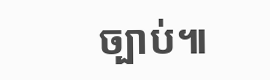ច្បាប់៕